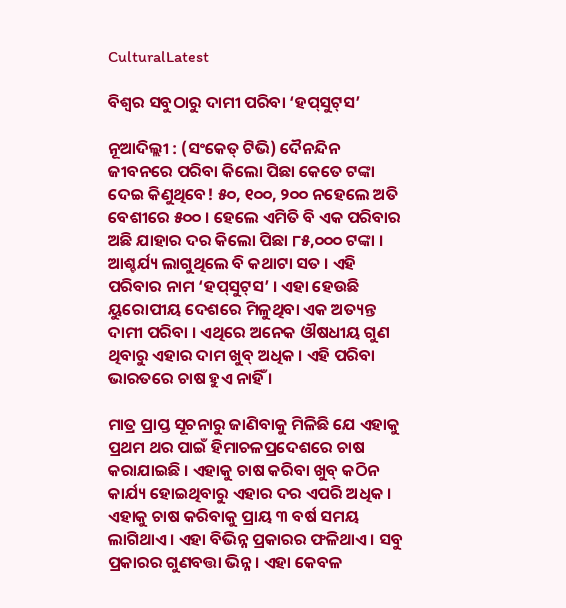CulturalLatest

ବିଶ୍ୱର ସବୁଠାରୁ ଦାମୀ ପରିବା ‘ହପ୍‌ସୁଟ୍‌ସ’

ନୂଆଦିଲ୍ଲୀ : (ସଂକେତ୍ ଟିଭି) ଦୈନନ୍ଦିନ ଜୀବନରେ ପରିବା କିଲୋ ପିଛା କେତେ ଟଙ୍କା ଦେଇ କିଣୁଥିବେ! ୫୦, ୧୦୦, ୨୦୦ ନହେଲେ ଅତି ବେଶୀରେ ୫୦୦ । ହେଲେ ଏମିତି ବି ଏକ ପରିବାର ଅଛି ଯାହାର ଦର କିଲୋ ପିଛା ୮୫,୦୦୦ ଟଙ୍କା । ଆଶ୍ଚର୍ଯ୍ୟ ଲାଗୁଥିଲେ ବି କଥାଟା ସତ । ଏହି ପରିବାର ନାମ ‘ହପ୍‌ସୁଟ୍‌ସ’ । ଏହା ହେଉଛି ୟୁରୋପୀୟ ଦେଶରେ ମିଳୁଥିବା ଏକ ଅତ୍ୟନ୍ତ ଦାମୀ ପରିବା । ଏଥିରେ ଅନେକ ଔଷଧୀୟ ଗୁଣ ଥିବାରୁ ଏହାର ଦାମ ଖୁବ୍ ଅଧିକ । ଏହି ପରିବା ଭାରତରେ ଚାଷ ହୁଏ ନାହିଁ ।

ମାତ୍ର ପ୍ରାପ୍ତ ସୂଚନାରୁ ଜାଣିବାକୁ ମିଳିଛି ଯେ ଏହାକୁ ପ୍ରଥମ ଥର ପାଇଁ ହିମାଚଳପ୍ରଦେଶରେ ଚାଷ କରାଯାଇଛି । ଏହାକୁ ଚାଷ କରିବା ଖୁବ୍ କଠିନ କାର୍ଯ୍ୟ ହୋଇଥିବାରୁ ଏହାର ଦର ଏପରି ଅଧିକ । ଏହାକୁ ଚାଷ କରିବାକୁ ପ୍ରାୟ ୩ ବର୍ଷ ସମୟ ଲାଗିଥାଏ । ଏହା ବିଭିନ୍ନ ପ୍ରକାରର ଫଳିଥାଏ । ସବୁ ପ୍ରକାରର ଗୁଣବତ୍ତା ଭିନ୍ନ । ଏହା କେବଳ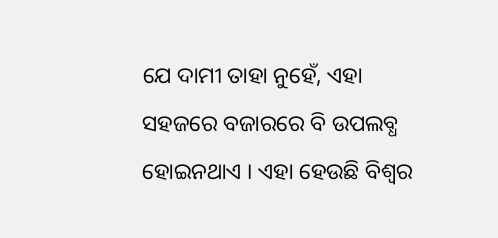ଯେ ଦାମୀ ତାହା ନୁହେଁ, ଏହା ସହଜରେ ବଜାରରେ ବି ଉପଲବ୍ଧ ହୋଇନଥାଏ । ଏହା ହେଉଛି ବିଶ୍ୱର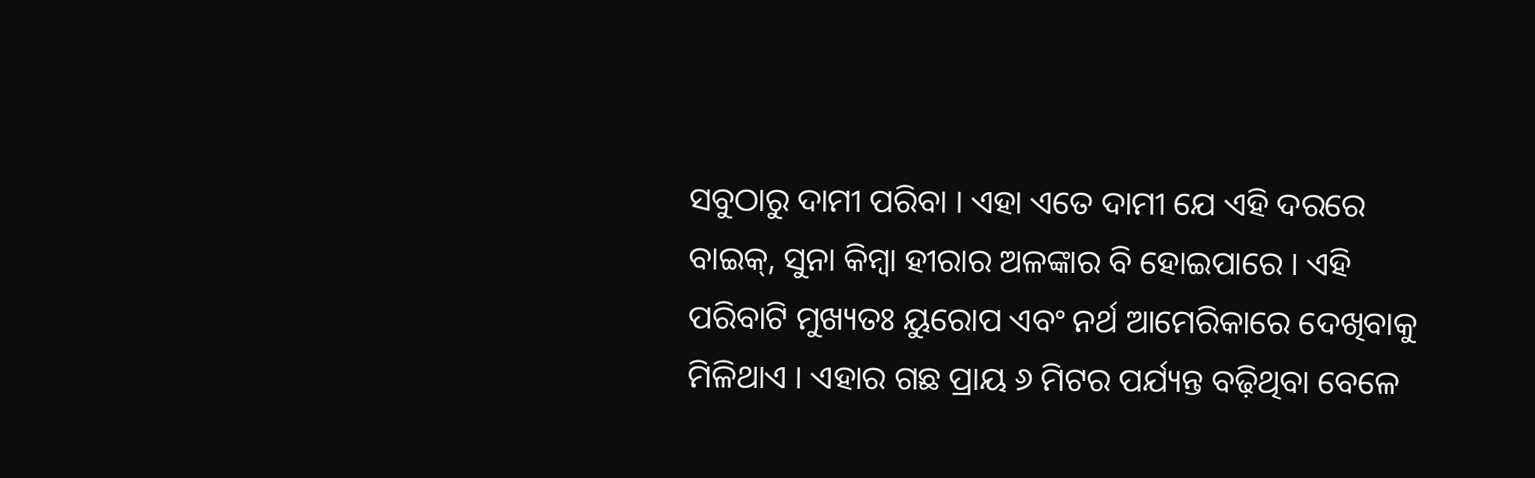ସବୁଠାରୁ ଦାମୀ ପରିବା । ଏହା ଏତେ ଦାମୀ ଯେ ଏହି ଦରରେ ବାଇକ୍‌, ସୁନା କିମ୍ବା ହୀରାର ଅଳଙ୍କାର ବି ହୋଇପାରେ । ଏହି ପରିବାଟି ମୁଖ୍ୟତଃ ୟୁରୋପ ଏବଂ ନର୍ଥ ଆମେରିକାରେ ଦେଖିବାକୁ ମିଳିଥାଏ । ଏହାର ଗଛ ପ୍ରାୟ ୬ ମିଟର ପର୍ଯ୍ୟନ୍ତ ବଢ଼ିଥିବା ବେଳେ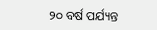୨୦ ବର୍ଷ ପର୍ଯ୍ୟନ୍ତ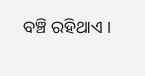ବଞ୍ଚି ରହିଥାଏ ।